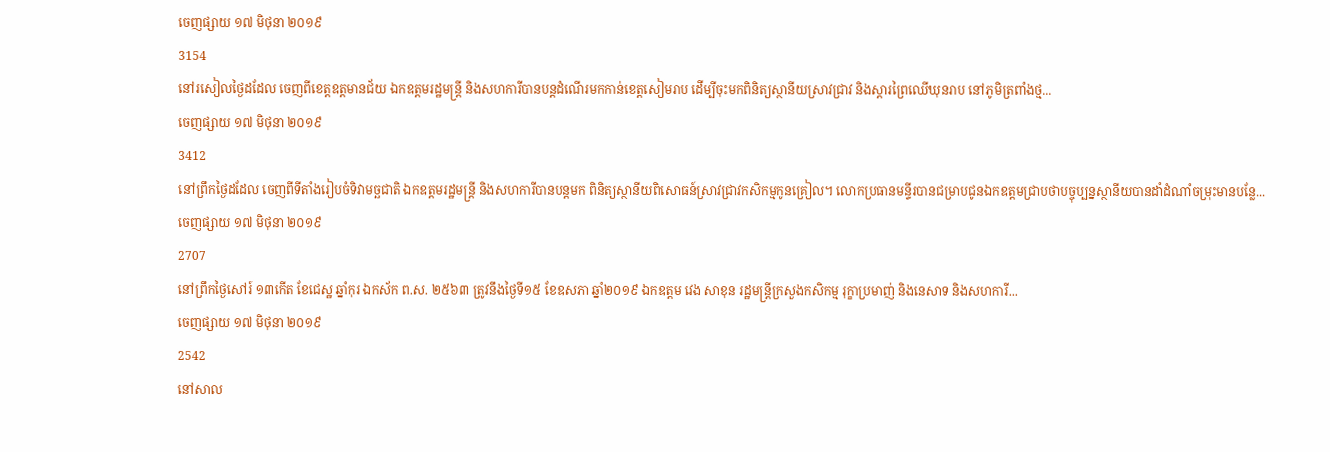ចេញផ្សាយ ១៧ មិថុនា ២០១៩
3154
នៅរសៀលថ្ងៃដដែល ចេញពីខេត្តឧត្តមានជ័យ ឯកឧត្តមរដ្ឋមន្ត្រី និងសហការីបានបន្តដំណើរមកកាន់ខេត្តសៀមរាប ដើម្បីចុះមកពិនិត្យស្ថានីយស្រាវជ្រាវ និងស្តារព្រៃឈើឃុនរាប នៅភូមិត្រពាំងថ្ម...
ចេញផ្សាយ ១៧ មិថុនា ២០១៩
3412
នៅព្រឹកថ្ងៃដដែល ចេញពីទីតាំងរៀបចំទិវាមច្ឆជាតិ ឯកឧត្តមរដ្ឋមន្ត្រី និងសហការីបានបន្តមក ពិនិត្យស្ថានីយពិសោធន៍ស្រាវជ្រាវកសិកម្មកូនគ្រៀល។ លោកប្រធានមន្ទីរបានជម្រាបជូនឯកឧត្ដមជ្រាបថាបច្ចុប្បន្នស្ថានីយបានដាំដំណាំចម្រុះមានបន្លែ...
ចេញផ្សាយ ១៧ មិថុនា ២០១៩
2707
នៅព្រឹកថ្ងៃសៅរ៍ ១៣កើត ខែជេស្ឋ ឆ្នាំកុរ ឯកស័ក ព.ស. ២៥៦៣ ត្រូវនឹងថ្ងៃទី១៥ ខែឧសភា ឆ្នាំ២០១៩ ឯកឧត្តម វេង សាខុន រដ្ឋមន្រ្តីក្រសួងកសិកម្ម រុក្ខាប្រមាញ់ និងនេសាទ និងសហការី...
ចេញផ្សាយ ១៧ មិថុនា ២០១៩
2542
នៅសាល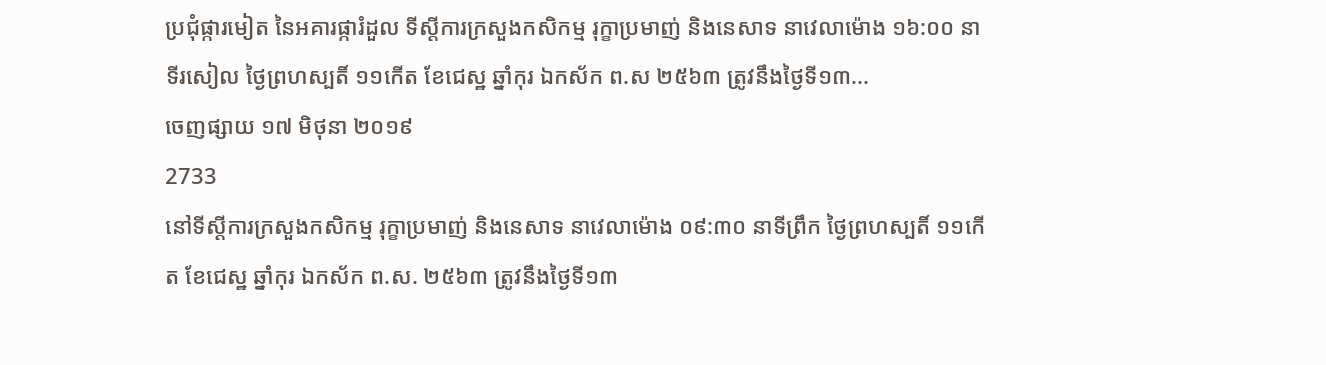ប្រជុំផ្ការមៀត នៃអគារផ្ការំដួល ទីស្តីការក្រសួងកសិកម្ម រុក្ខាប្រមាញ់ និងនេសាទ នាវេលាម៉ោង ១៦:០០ នាទីរសៀល ថ្ងៃព្រហស្បតិ៍ ១១កើត ខែជេស្ឋ ឆ្នាំកុរ ឯកស័ក ព.ស ២៥៦៣ ត្រូវនឹងថ្ងៃទី១៣...
ចេញផ្សាយ ១៧ មិថុនា ២០១៩
2733
នៅទីស្ដីការក្រសួងកសិកម្ម រុក្ខាប្រមាញ់ និងនេសាទ នាវេលាម៉ោង ០៩:៣០ នាទីព្រឹក ថ្ងៃព្រហស្បតិ៍ ១១កើត ខែជេស្ឋ ឆ្នាំកុរ ឯកស័ក ព.ស. ២៥៦៣ ត្រូវនឹងថ្ងៃទី១៣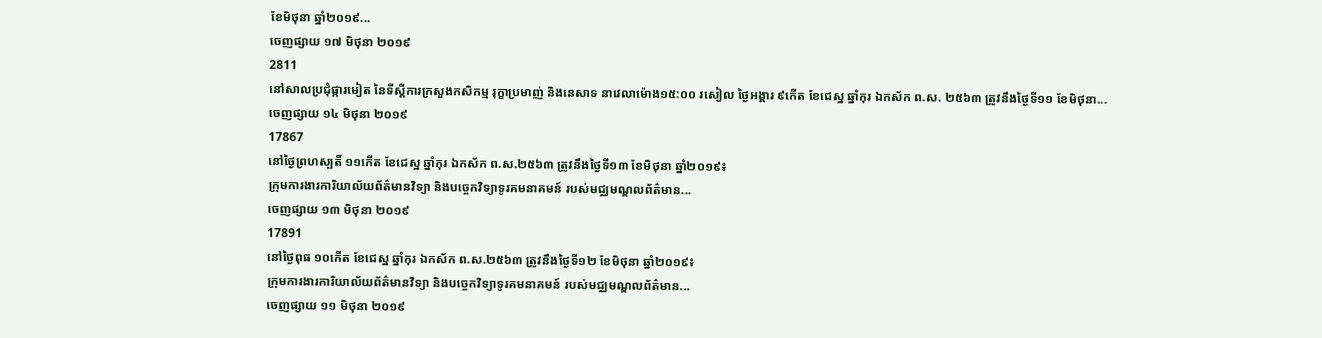ខែមិថុនា ឆ្នាំ២០១៩...
ចេញផ្សាយ ១៧ មិថុនា ២០១៩
2811
នៅសាលប្រជុំផ្ការមៀត នៃទីស្តីការក្រសួងកសិកម្ម រុក្ខាប្រមាញ់ និងនេសាទ នាវេលាម៉ោង១៥:០០ រសៀល ថ្ងៃអង្គារ ៩កើត ខែជេស្ឋ ឆ្នាំកុរ ឯកស័ក ព.ស. ២៥៦៣ ត្រូវនឹងថ្ងៃទី១១ ខែមិថុនា...
ចេញផ្សាយ ១៤ មិថុនា ២០១៩
17867
នៅថ្ងៃព្រហស្បតិ៍ ១១កើត ខែជេស្ឋ ឆ្នាំកុរ ឯកស័ក ព.ស.២៥៦៣ ត្រូវនឹងថ្ងៃទី១៣ ខែមិថុនា ឆ្នាំ២០១៩៖
ក្រុមការងារការិយាល័យព័ត៌មានវិទ្យា និងបចេ្ចកវិទ្យាទូរគមនាគមន៍ របស់មជ្ឈមណ្ឌលព័ត៌មាន...
ចេញផ្សាយ ១៣ មិថុនា ២០១៩
17891
នៅថ្ងៃពុធ ១០កើត ខែជេស្ឋ ឆ្នាំកុរ ឯកស័ក ព.ស.២៥៦៣ ត្រូវនឹងថ្ងៃទី១២ ខែមិថុនា ឆ្នាំ២០១៩៖
ក្រុមការងារការិយាល័យព័ត៌មានវិទ្យា និងបចេ្ចកវិទ្យាទូរគមនាគមន៍ របស់មជ្ឈមណ្ឌលព័ត៌មាន...
ចេញផ្សាយ ១១ មិថុនា ២០១៩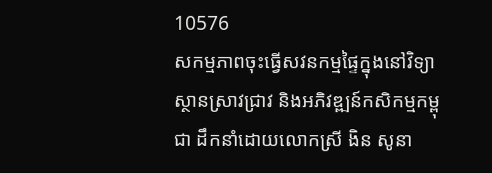10576
សកម្មភាពចុះធ្វើសវនកម្មផ្ទៃក្នុងនៅវិទ្យាស្ថានស្រាវជ្រាវ និងអភិវឌ្ឍន៍កសិកម្មកម្ពុជា ដឹកនាំដោយលោកស្រី ងិន សូនា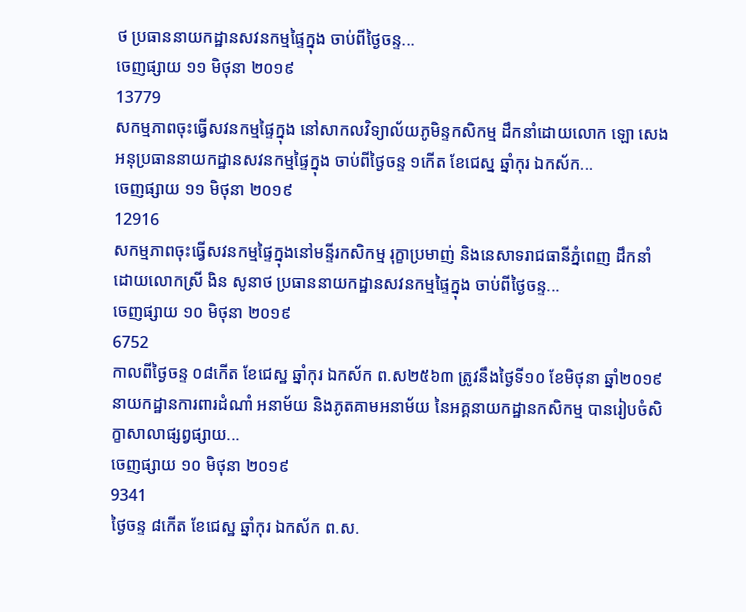ថ ប្រធាននាយកដ្ឋានសវនកម្មផ្ទៃក្នុង ចាប់ពីថ្ងៃចន្ទ...
ចេញផ្សាយ ១១ មិថុនា ២០១៩
13779
សកម្មភាពចុះធ្វើសវនកម្មផ្ទៃក្នុង នៅសាកលវិទ្យាល័យភូមិន្ទកសិកម្ម ដឹកនាំដោយលោក ឡោ សេង អនុប្រធាននាយកដ្ឋានសវនកម្មផ្ទៃក្នុង ចាប់ពីថ្ងៃចន្ទ ១កេីត ខែជេស្ន ឆ្នាំកុរ ឯកស័ក...
ចេញផ្សាយ ១១ មិថុនា ២០១៩
12916
សកម្មភាពចុះធ្វើសវនកម្មផ្ទៃក្នុងនៅមន្ទីរកសិកម្ម រុក្ខាប្រមាញ់ និងនេសាទរាជធានីភ្នំពេញ ដឹកនាំដោយលោកស្រី ងិន សូនាថ ប្រធាននាយកដ្ឋានសវនកម្មផ្ទៃក្នុង ចាប់ពីថ្ងៃចន្ទ...
ចេញផ្សាយ ១០ មិថុនា ២០១៩
6752
កាលពីថ្ងៃចន្ទ ០៨កើត ខែជេស្ឋ ឆ្នាំកុរ ឯកស័ក ព.ស២៥៦៣ ត្រូវនឹងថ្ងៃទី១០ ខែមិថុនា ឆ្នាំ២០១៩ នាយកដ្ឋានការពារដំណាំ អនាម័យ និងភូតគាមអនាម័យ នៃអគ្គនាយកដ្ឋានកសិកម្ម បានរៀបចំសិក្ខាសាលាផ្សព្វផ្សាយ...
ចេញផ្សាយ ១០ មិថុនា ២០១៩
9341
ថ្ងៃចន្ទ ៨កើត ខែជេស្ឋ ឆ្នាំកុរ ឯកស័ក ព.ស.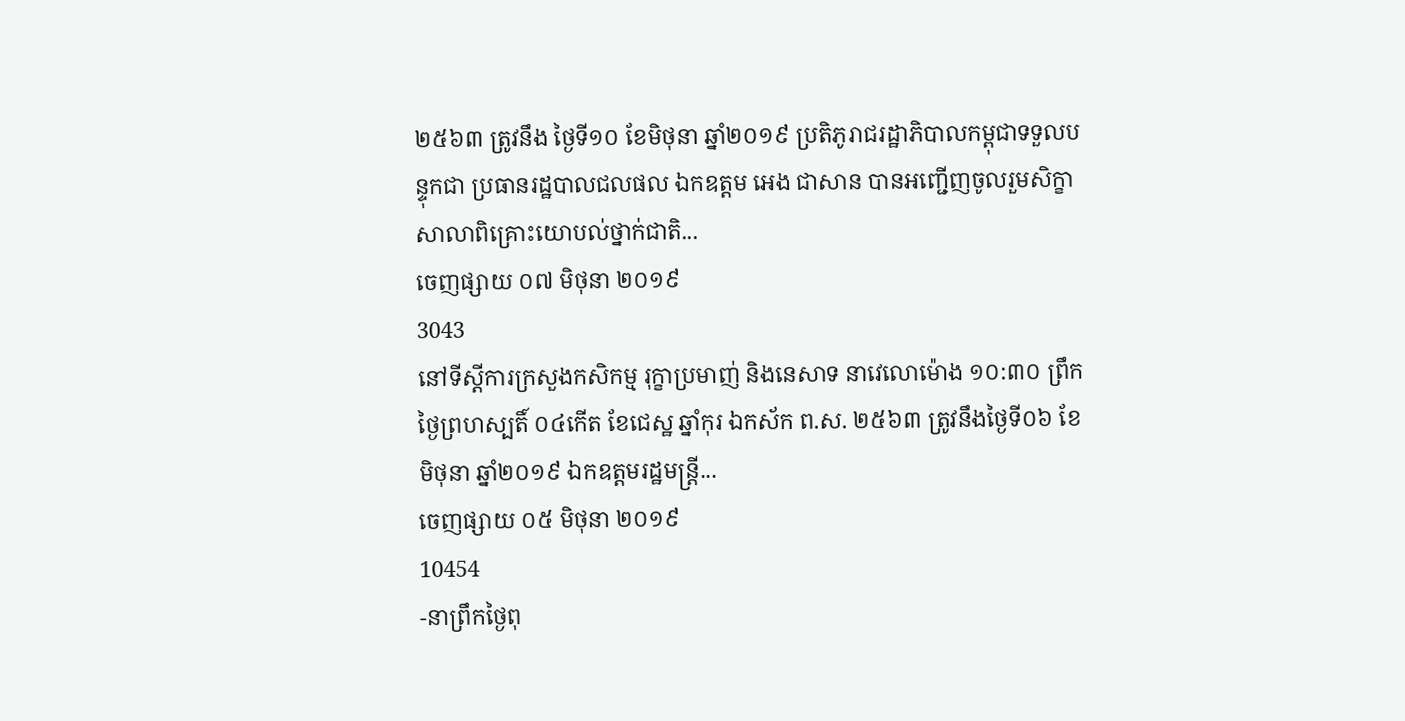២៥៦៣ ត្រូវនឹង ថ្ងៃទី១០ ខែមិថុនា ឆ្នាំ២០១៩ ប្រតិភូរាជរដ្ឋាភិបាលកម្ពុជាទទួលបន្ទុកជា ប្រធានរដ្ឋបាលជលផល ឯកឧត្តម អេង ជាសាន បានអញ្ជើញចូលរួមសិក្ខាសាលាពិគ្រោះយោបល់ថ្នាក់ជាតិ...
ចេញផ្សាយ ០៧ មិថុនា ២០១៩
3043
នៅទីស្តីការក្រសួងកសិកម្ម រុក្ខាប្រមាញ់ និងនេសាទ នាវេលោម៉ោង ១០:៣០ ព្រឹកថ្ងៃព្រហស្បតិ៍ ០៤កើត ខែជេស្ឋ ឆ្នាំកុរ ឯកស័ក ព.ស. ២៥៦៣ ត្រូវនឹងថ្ងៃទី០៦ ខែមិថុនា ឆ្នាំ២០១៩ ឯកឧត្តមរដ្ឋមន្ត្រី...
ចេញផ្សាយ ០៥ មិថុនា ២០១៩
10454
-នាព្រឹកថ្ងៃពុ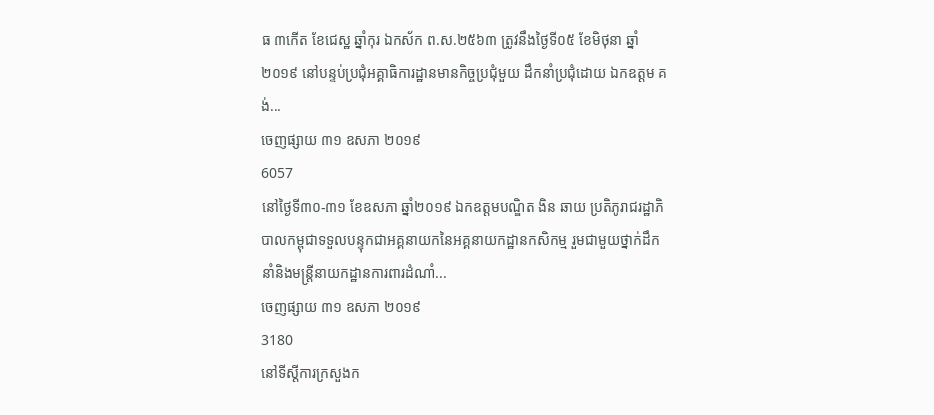ធ ៣កើត ខែជេស្ឋ ឆ្នាំកុរ ឯកស័ក ព.ស.២៥៦៣ ត្រូវនឹងថ្ងៃទី០៥ ខែមិថុនា ឆ្នាំ២០១៩ នៅបន្ទប់ប្រជុំអគ្គាធិការដ្ឋានមានកិច្ចប្រជុំមួយ ដឹកនាំប្រជុំដោយ ឯកឧត្តម គង់...
ចេញផ្សាយ ៣១ ឧសភា ២០១៩
6057
នៅថ្ងៃទី៣០-៣១ ខែឧសភា ឆ្នាំ២០១៩ ឯកឧត្តមបណ្ឌិត ងិន ឆាយ ប្រតិភូរាជរដ្ឋាភិបាលកម្ពុជាទទួលបន្ទុកជាអគ្គនាយកនៃអគ្គនាយកដ្ឋានកសិកម្ម រួមជាមួយថ្នាក់ដឹកនាំនិងមន្ត្រីនាយកដ្ឋានការពារដំណាំ...
ចេញផ្សាយ ៣១ ឧសភា ២០១៩
3180
នៅទីស្តីការក្រសួងក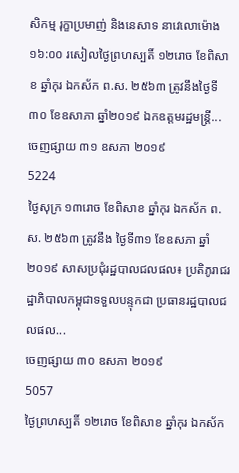សិកម្ម រុក្ខាប្រមាញ់ និងនេសាទ នាវេលោម៉ោង ១៦:០០ រសៀលថ្ងៃព្រហស្បតិ៍ ១២រោច ខែពិសាខ ឆ្នាំកុរ ឯកស័ក ព.ស. ២៥៦៣ ត្រូវនឹងថ្ងៃទី៣០ ខែឧសាភា ឆ្នាំ២០១៩ ឯកឧត្តមរដ្ឋមន្ត្រី...
ចេញផ្សាយ ៣១ ឧសភា ២០១៩
5224
ថ្ងៃសុក្រ ១៣រោច ខែពិសាខ ឆ្នាំកុរ ឯកស័ក ព.ស. ២៥៦៣ ត្រូវនឹង ថ្ងៃទី៣១ ខែឧសភា ឆ្នាំ២០១៩ សាសប្រជុំរដ្ឋបាលជលផល៖ ប្រតិភូរាជរដ្ឋាភិបាលកម្ពុជាទទួលបន្ទុកជា ប្រធានរដ្ឋបាលជលផល...
ចេញផ្សាយ ៣០ ឧសភា ២០១៩
5057
ថ្ងៃព្រហស្បតិ៍ ១២រោច ខែពិសាខ ឆ្នាំកុរ ឯកស័ក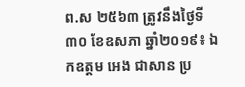ព.ស ២៥៦៣ ត្រូវនឹងថ្ងៃទី៣០ ខែឧសភា ឆ្នាំ២០១៩៖ ឯកឧត្តម អេង ជាសាន ប្រ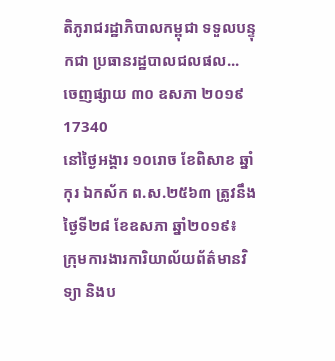តិភូរាជរដ្ឋាភិបាលកម្ពុជា ទទួលបន្ទុកជា ប្រធានរដ្ឋបាលជលផល...
ចេញផ្សាយ ៣០ ឧសភា ២០១៩
17340
នៅថ្ងៃអង្គារ ១០រោច ខែពិសាខ ឆ្នាំកុរ ឯកស័ក ព.ស.២៥៦៣ ត្រូវនឹងថ្ងៃទី២៨ ខែឧសភា ឆ្នាំ២០១៩៖
ក្រុមការងារការិយាល័យព័ត៌មានវិទ្យា និងប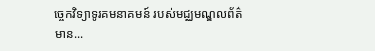ចេ្ចកវិទ្យាទូរគមនាគមន៍ របស់មជ្ឈមណ្ឌលព័ត៌មាន...